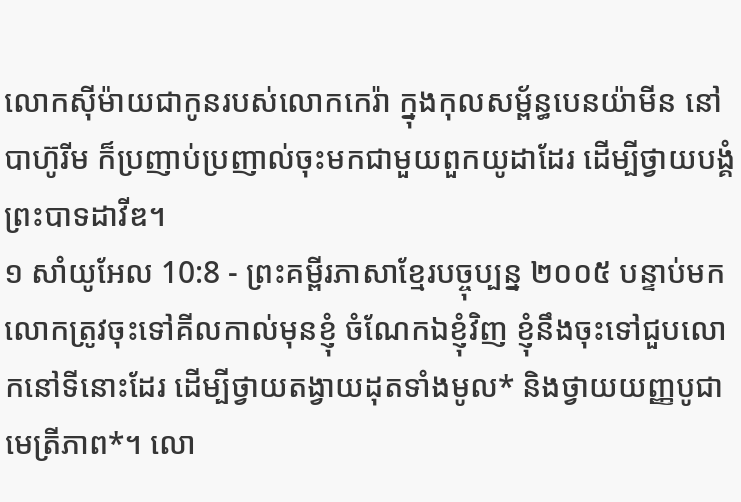លោកស៊ីម៉ាយជាកូនរបស់លោកកេរ៉ា ក្នុងកុលសម្ព័ន្ធបេនយ៉ាមីន នៅបាហ៊ូរីម ក៏ប្រញាប់ប្រញាល់ចុះមកជាមួយពួកយូដាដែរ ដើម្បីថ្វាយបង្គំព្រះបាទដាវីឌ។
១ សាំយូអែល 10:8 - ព្រះគម្ពីរភាសាខ្មែរបច្ចុប្បន្ន ២០០៥ បន្ទាប់មក លោកត្រូវចុះទៅគីលកាល់មុនខ្ញុំ ចំណែកឯខ្ញុំវិញ ខ្ញុំនឹងចុះទៅជួបលោកនៅទីនោះដែរ ដើម្បីថ្វាយតង្វាយដុតទាំងមូល* និងថ្វាយយញ្ញបូជាមេត្រីភាព*។ លោ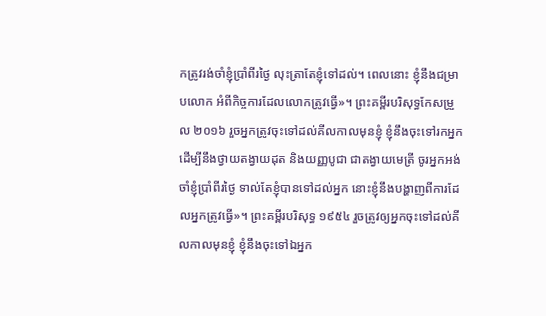កត្រូវរង់ចាំខ្ញុំប្រាំពីរថ្ងៃ លុះត្រាតែខ្ញុំទៅដល់។ ពេលនោះ ខ្ញុំនឹងជម្រាបលោក អំពីកិច្ចការដែលលោកត្រូវធ្វើ»។ ព្រះគម្ពីរបរិសុទ្ធកែសម្រួល ២០១៦ រួចអ្នកត្រូវចុះទៅដល់គីលកាលមុនខ្ញុំ ខ្ញុំនឹងចុះទៅរកអ្នក ដើម្បីនឹងថ្វាយតង្វាយដុត និងយញ្ញបូជា ជាតង្វាយមេត្រី ចូរអ្នកអង់ចាំខ្ញុំប្រាំពីរថ្ងៃ ទាល់តែខ្ញុំបានទៅដល់អ្នក នោះខ្ញុំនឹងបង្ហាញពីការដែលអ្នកត្រូវធ្វើ»។ ព្រះគម្ពីរបរិសុទ្ធ ១៩៥៤ រួចត្រូវឲ្យអ្នកចុះទៅដល់គីលកាលមុនខ្ញុំ ខ្ញុំនឹងចុះទៅឯអ្នក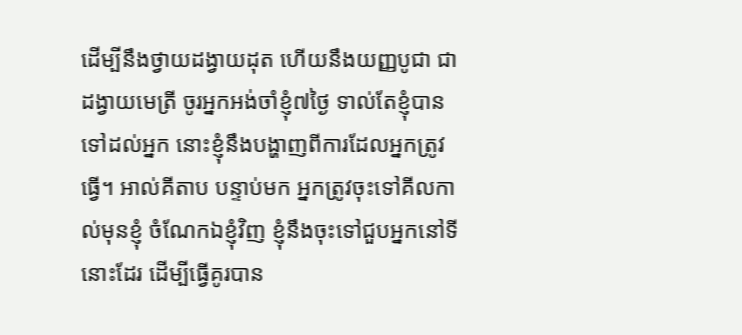ដើម្បីនឹងថ្វាយដង្វាយដុត ហើយនឹងយញ្ញបូជា ជាដង្វាយមេត្រី ចូរអ្នកអង់ចាំខ្ញុំ៧ថ្ងៃ ទាល់តែខ្ញុំបានទៅដល់អ្នក នោះខ្ញុំនឹងបង្ហាញពីការដែលអ្នកត្រូវធ្វើ។ អាល់គីតាប បន្ទាប់មក អ្នកត្រូវចុះទៅគីលកាល់មុនខ្ញុំ ចំណែកឯខ្ញុំវិញ ខ្ញុំនឹងចុះទៅជួបអ្នកនៅទីនោះដែរ ដើម្បីធ្វើគូរបាន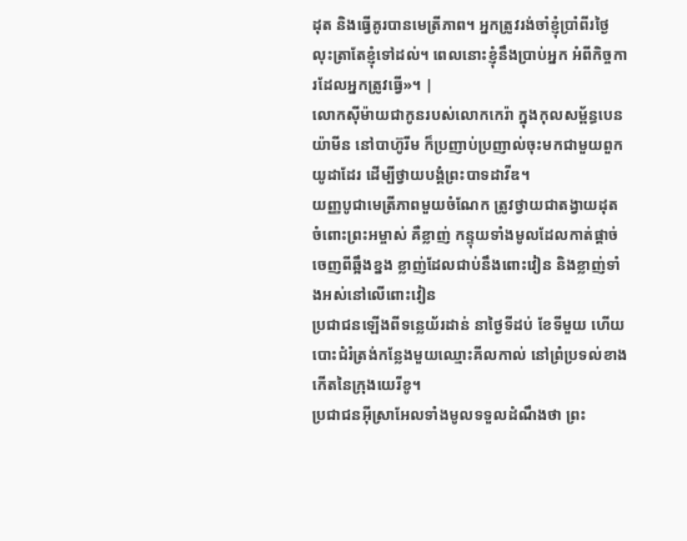ដុត និងធ្វើគូរបានមេត្រីភាព។ អ្នកត្រូវរង់ចាំខ្ញុំប្រាំពីរថ្ងៃ លុះត្រាតែខ្ញុំទៅដល់។ ពេលនោះខ្ញុំនឹងប្រាប់អ្នក អំពីកិច្ចការដែលអ្នកត្រូវធ្វើ»។ |
លោកស៊ីម៉ាយជាកូនរបស់លោកកេរ៉ា ក្នុងកុលសម្ព័ន្ធបេនយ៉ាមីន នៅបាហ៊ូរីម ក៏ប្រញាប់ប្រញាល់ចុះមកជាមួយពួកយូដាដែរ ដើម្បីថ្វាយបង្គំព្រះបាទដាវីឌ។
យញ្ញបូជាមេត្រីភាពមួយចំណែក ត្រូវថ្វាយជាតង្វាយដុតចំពោះព្រះអម្ចាស់ គឺខ្លាញ់ កន្ទុយទាំងមូលដែលកាត់ផ្ដាច់ចេញពីឆ្អឹងខ្នង ខ្លាញ់ដែលជាប់នឹងពោះវៀន និងខ្លាញ់ទាំងអស់នៅលើពោះវៀន
ប្រជាជនឡើងពីទន្លេយ័រដាន់ នាថ្ងៃទីដប់ ខែទីមួយ ហើយបោះជំរំត្រង់កន្លែងមួយឈ្មោះគីលកាល់ នៅព្រំប្រទល់ខាងកើតនៃក្រុងយេរីខូ។
ប្រជាជនអ៊ីស្រាអែលទាំងមូលទទួលដំណឹងថា ព្រះ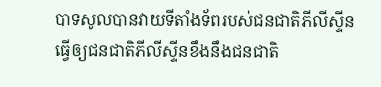បាទសូលបានវាយទីតាំងទ័ពរបស់ជនជាតិភីលីស្ទីន ធ្វើឲ្យជនជាតិភីលីស្ទីនខឹងនឹងជនជាតិ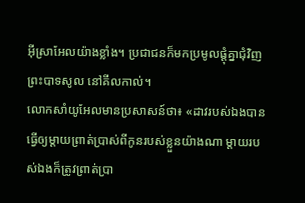អ៊ីស្រាអែលយ៉ាងខ្លាំង។ ប្រជាជនក៏មកប្រមូលផ្ដុំគ្នាជុំវិញព្រះបាទសូល នៅគីលកាល់។
លោកសាំយូអែលមានប្រសាសន៍ថា៖ «ដាវរបស់ឯងបានធ្វើឲ្យម្ដាយព្រាត់ប្រាស់ពីកូនរបស់ខ្លួនយ៉ាងណា ម្ដាយរបស់ឯងក៏ត្រូវព្រាត់ប្រា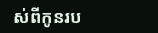ស់ពីកូនរប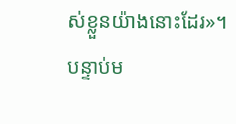ស់ខ្លួនយ៉ាងនោះដែរ»។ បន្ទាប់ម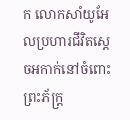ក លោកសាំយូអែលប្រហារជីវិតស្ដេចអកាក់នៅចំពោះព្រះភ័ក្ត្រ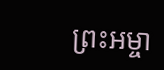ព្រះអម្ចា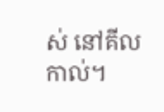ស់ នៅគីលកាល់។